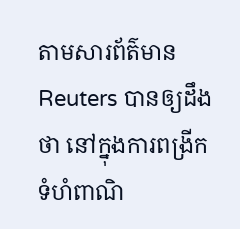តាមសារព័ត៌មាន Reuters បានឲ្យដឹងថា នៅក្នុងការពង្រីកទំហំពាណិ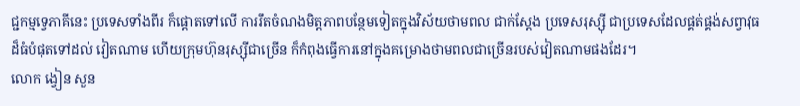ជ្ជកម្មទ្វេភាគីនេះ ប្រទេសទាំងពីរ ក៏ផ្តោតទៅលើ ការរឹតចំណងមិត្តភាពបន្ថែមទៀតក្នុងវិស័យថាមពល ជាក់ស្តែង ប្រទេសរុស្ស៊ី ជាប្រទេសដែលផ្គត់ផ្គង់សព្វាវុធដ៏ធំបំផុតទៅដល់ វៀតណាម ហើយក្រុមហ៊ុនរុស្ស៊ីជាច្រើន ក៏កំពុងធ្វើការនៅក្នុងគម្រោងថាមពលជាច្រើនរបស់វៀតណាមផងដែរ។
លោក ង្វៀន សួន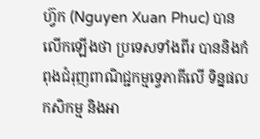ហ្វ៊ក (Nguyen Xuan Phuc) បានលើកឡើងថា ប្រទេសទាំងពីរ បាននិងកំពុងជំរុញពាណិជ្ជកម្មទ្វេភាគីលើ ទិន្នផលកសិកម្ម និងអា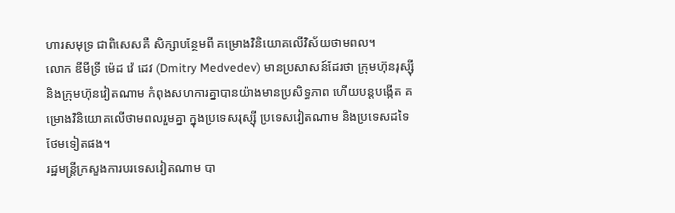ហារសមុទ្រ ជាពិសេសគឺ សិក្សាបន្ថែមពី គម្រោងវិនិយោគលើវិស័យថាមពល។
លោក ឌីមីទ្រី ម៉េដ វ៉េ ដេវ (Dmitry Medvedev) មានប្រសាសន៍ដែរថា ក្រុមហ៊ុនរុស្ស៊ី និងក្រុមហ៊ុនវៀតណាម កំពុងសហការគ្នាបានយ៉ាងមានប្រសិទ្ធភាព ហើយបន្តបង្កើត គម្រោងវិនិយោគលើថាមពលរួមគ្នា ក្នុងប្រទេសរុស្ស៊ី ប្រទេសវៀតណាម និងប្រទេសដទៃ ថែមទៀតផង។
រដ្ឋមន្រ្តីក្រសួងការបរទេសវៀតណាម បា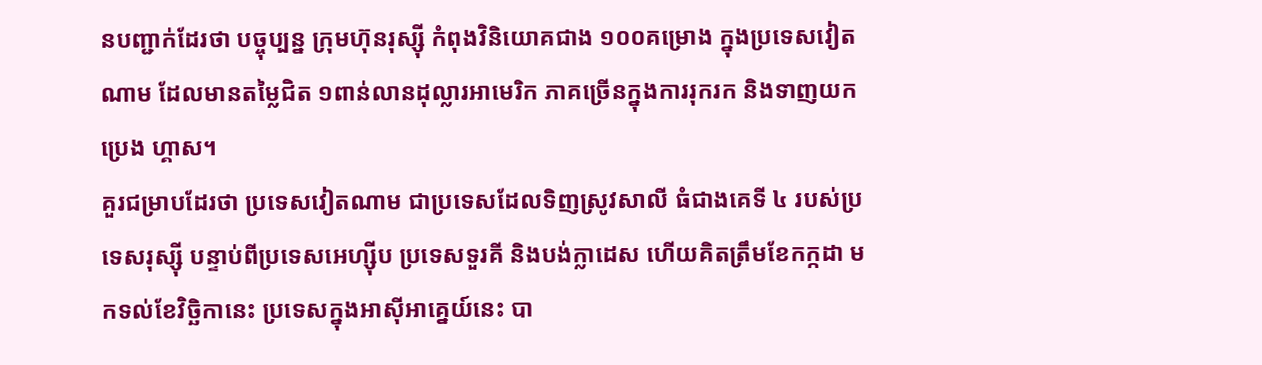នបញ្ជាក់ដែរថា បច្ចុប្បន្ន ក្រុមហ៊ុនរុស្ស៊ី កំពុងវិនិយោគជាង ១០០គម្រោង ក្នុងប្រទេសវៀតណាម ដែលមានតម្លៃជិត ១ពាន់លានដុល្លារអាមេរិក ភាគច្រើនក្នុងការរុករក និងទាញយកប្រេង ហ្គាស។
គួរជម្រាបដែរថា ប្រទេសវៀតណាម ជាប្រទេសដែលទិញស្រូវសាលី ធំជាងគេទី ៤ របស់ប្រទេសរុស្ស៊ី បន្ទាប់ពីប្រទេសអេហ្ស៊ីប ប្រទេសទួរគី និងបង់ក្លាដេស ហើយគិតត្រឹមខែកក្កដា មកទល់ខែវិច្ឆិកានេះ ប្រទេសក្នុងអាស៊ីអាគ្នេយ៍នេះ បា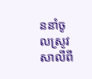ននាំចូលស្រូវសាលីពី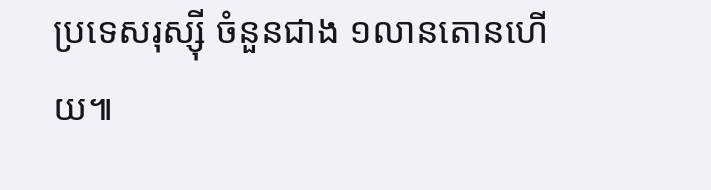ប្រទេសរុស្ស៊ី ចំនួនជាង ១លានតោនហើយ៕